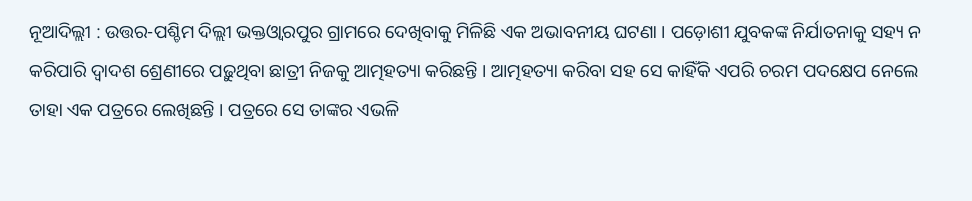ନୂଆଦିଲ୍ଲୀ : ଉତ୍ତର-ପଶ୍ଚିମ ଦିଲ୍ଲୀ ଭକ୍ତଓ୍ଵାରପୁର ଗ୍ରାମରେ ଦେଖିବାକୁ ମିଳିଛି ଏକ ଅଭାବନୀୟ ଘଟଣା । ପଡ଼ୋଶୀ ଯୁବକଙ୍କ ନିର୍ଯାତନାକୁ ସହ୍ୟ ନ କରିପାରି ଦ୍ୱାଦଶ ଶ୍ରେଣୀରେ ପଢ଼ୁଥିବା ଛାତ୍ରୀ ନିଜକୁ ଆତ୍ମହତ୍ୟା କରିଛନ୍ତି । ଆତ୍ମହତ୍ୟା କରିବା ସହ ସେ କାହିଁକି ଏପରି ଚରମ ପଦକ୍ଷେପ ନେଲେ ତାହା ଏକ ପତ୍ରରେ ଲେଖିଛନ୍ତି । ପତ୍ରରେ ସେ ତାଙ୍କର ଏଭଳି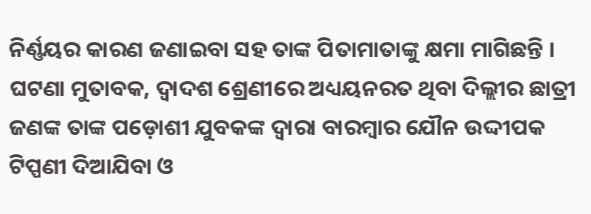ନିର୍ଣ୍ଣୟର କାରଣ ଜଣାଇବା ସହ ତାଙ୍କ ପିତାମାତାଙ୍କୁ କ୍ଷମା ମାଗିଛନ୍ତି ।
ଘଟଣା ମୁତାବକ, ଦ୍ୱାଦଶ ଶ୍ରେଣୀରେ ଅଧ୍ୟୟନରତ ଥିବା ଦିଲ୍ଲୀର ଛାତ୍ରୀ ଜଣଙ୍କ ତାଙ୍କ ପଡ଼ୋଶୀ ଯୁବକଙ୍କ ଦ୍ୱାରା ବାରମ୍ବାର ଯୌନ ଉଦ୍ଦୀପକ ଟିପ୍ପଣୀ ଦିଆଯିବା ଓ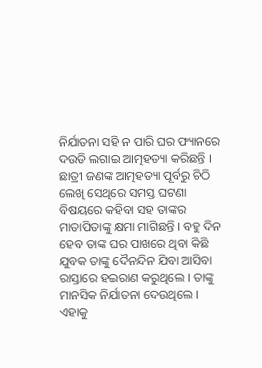ନିର୍ଯାତନା ସହି ନ ପାରି ଘର ଫ୍ୟାନରେ ଦଉଡି ଲଗାଇ ଆତ୍ମହତ୍ୟା କରିଛନ୍ତି । ଛାତ୍ରୀ ଜଣଙ୍କ ଆତ୍ମହତ୍ୟା ପୂର୍ବରୁ ଚିଠି ଲେଖି ସେଥିରେ ସମସ୍ତ ଘଟଣା ବିଷୟରେ କହିବା ସହ ତାଙ୍କର ମାତାପିତାଙ୍କୁ କ୍ଷମା ମାଗିଛନ୍ତି । ବହୁ ଦିନ ହେବ ତାଙ୍କ ଘର ପାଖରେ ଥିବା କିଛି ଯୁବକ ତାଙ୍କୁ ଦୈନନ୍ଦିନ ଯିବା ଆସିବା ରାସ୍ତାରେ ହଇରାଣ କରୁଥିଲେ । ତାଙ୍କୁ ମାନସିକ ନିର୍ଯାତନା ଦେଉଥିଲେ । ଏହାକୁ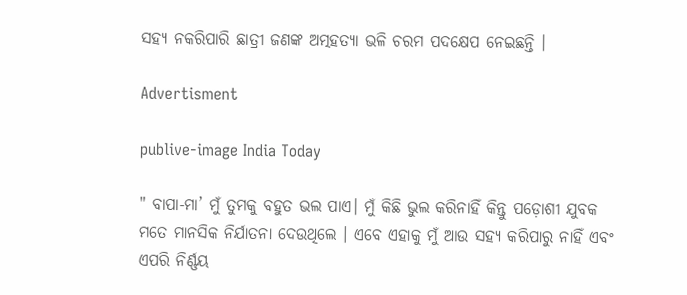ସହ୍ୟ ନକରିପାରି ଛାତ୍ରୀ ଜଣଙ୍କ ଅତ୍ମହତ୍ୟା ଭଳି ଚରମ ପଦକ୍ଷେପ ନେଇଛନ୍ତି ।

Advertisment

publive-image India Today

" ବାପା-ମା’ ମୁଁ ତୁମକୁ ବହୁତ ଭଲ ପାଏ। ମୁଁ କିଛି ଭୁଲ କରିନାହିଁ କିନ୍ତୁ ପଡ଼ୋଶୀ ଯୁବକ ମତେ ମାନସିକ ନିର୍ଯାତନା ଦେଉଥିଲେ । ଏବେ ଏହାକୁ ମୁଁ ଆଉ ସହ୍ୟ କରିପାରୁ ନାହିଁ ଏବଂ ଏପରି ନିର୍ଣ୍ଣୟ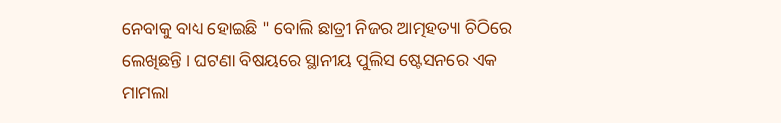ନେବାକୁ ବାଧ୍ୟ ହୋଇଛି " ବୋଲି ଛାତ୍ରୀ ନିଜର ଆତ୍ମହତ୍ୟା ଚିଠିରେ ଲେଖିଛନ୍ତି । ଘଟଣା ବିଷୟରେ ସ୍ଥାନୀୟ ପୁଲିସ ଷ୍ଟେସନରେ ଏକ ମାମଲା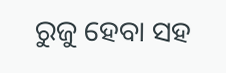ରୁଜୁ ହେବା ସହ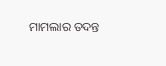ମାମଲାର ତଦନ୍ତ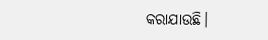କରାଯାଉଛି।